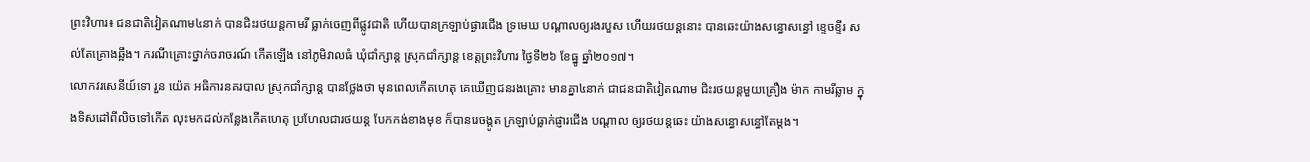ព្រះវិហារ៖ ជនជាតិវៀតណាម៤នាក់ បានជិះរថយន្តកាមរី ធ្លាក់ចេញពីផ្លូវជាតិ ហើយបានក្រឡាប់ផ្ងារជើង ទ្រមេឃ បណ្តាលឲ្យរងរបួស ហើយរថយន្តនោះ បានឆេះយ៉ាងសន្ធោសន្ធៅ ខ្ទេចខ្ទីរ សល់តែគ្រោងឆ្អឹង។ ករណីគ្រោះថ្នាក់ចរាចរណ៍ កើតឡើង នៅភូមិវាលធំ ឃុំជាំក្សាន្ត ស្រុកជាំក្សាន្ត ខេត្តព្រះវិហារ ថ្ងៃទី២៦ ខែធ្នូ ឆ្នាំ២០១៧។
លោកវរសេនីយ៍ទោ រួន យ៉េត អធិការនគរបាល ស្រុកជាំក្សាន្ត បានថ្លែងថា មុនពេលកើតហេតុ គេឃើញជនរងគ្រោះ មានគ្នា៤នាក់ ជាជនជាតិវៀតណាម ជិះរថយន្តមួយគ្រឿង ម៉ាក កាមរីឆ្លាម ក្នុងទិសដៅពីលិចទៅកើត លុះមកដល់កន្លែងកើតហេតុ ប្រហែលជារថយន្ត បែកកង់ខាងមុខ ក៏បានរេចង្កូត ក្រឡាប់ធ្លាក់ផ្ញារជើង បណ្តាល ឲ្យរថយន្តឆេះ យ៉ាងសន្ធោសន្ធៅតែម្តង។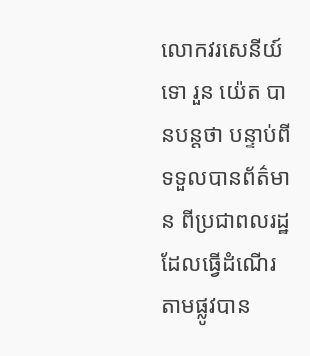លោកវរសេនីយ៍ទោ រួន យ៉េត បានបន្តថា បន្ទាប់ពីទទួលបានព័ត៌មាន ពីប្រជាពលរដ្ឋ ដែលធ្វើដំណើរ តាមផ្លូវបាន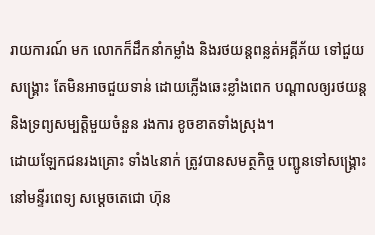រាយការណ៍ មក លោកក៏ដឹកនាំកម្លាំង និងរថយន្តពន្លត់អគ្គីភ័យ ទៅជួយសង្គ្រោះ តែមិនអាចជួយទាន់ ដោយភ្លើងឆេះខ្លាំងពេក បណ្តាលឲ្យរថយន្ត និងទ្រព្យសម្បត្តិមួយចំនួន រងការ ខូចខាតទាំងស្រុង។
ដោយឡែកជនរងគ្រោះ ទាំង៤នាក់ ត្រូវបានសមត្ថកិច្ច បញ្ជូនទៅសង្រ្គោះ នៅមន្ទីរពេទ្យ សម្តេចតេជោ ហ៊ុន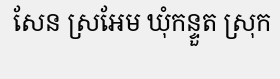សែន ស្រអែម ឃុំកន្ទួត ស្រុក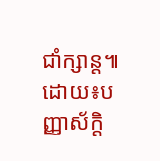ជាំក្សាន្ត៕ដោយ៖បញ្ញាស័ក្តិ